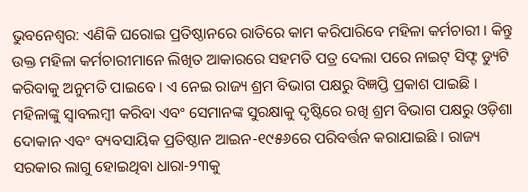ଭୁବନେଶ୍ୱର: ଏଣିକି ଘରୋଇ ପ୍ରତିଷ୍ଠାନରେ ରାତିରେ କାମ କରିପାରିବେ ମହିଳା କର୍ମଚାରୀ । କିନ୍ତୁ ଉକ୍ତ ମହିଳା କର୍ମଚାରୀମାନେ ଲିଖିତ ଆକାରରେ ସହମତି ପତ୍ର ଦେଲା ପରେ ନାଇଟ୍ ସିଫ୍ଟ ଡ୍ୟୁଟି କରିବାକୁ ଅନୁମତି ପାଇବେ । ଏ ନେଇ ରାଜ୍ୟ ଶ୍ରମ ବିଭାଗ ପକ୍ଷରୁ ବିଜ୍ଞପ୍ତି ପ୍ରକାଶ ପାଇଛି ।
ମହିଳାଙ୍କୁ ସ୍ଵାବଲମ୍ବୀ କରିବା ଏବଂ ସେମାନଙ୍କ ସୁରକ୍ଷାକୁ ଦୃଷ୍ଟିରେ ରଖି ଶ୍ରମ ବିଭାଗ ପକ୍ଷରୁ ଓଡ଼ିଶା ଦୋକାନ ଏବଂ ବ୍ୟବସାୟିକ ପ୍ରତିଷ୍ଠାନ ଆଇନ-୧୯୫୬ରେ ପରିବର୍ତ୍ତନ କରାଯାଇଛି । ରାଜ୍ୟ ସରକାର ଲାଗୁ ହୋଇଥିବା ଧାରା-୨୩କୁ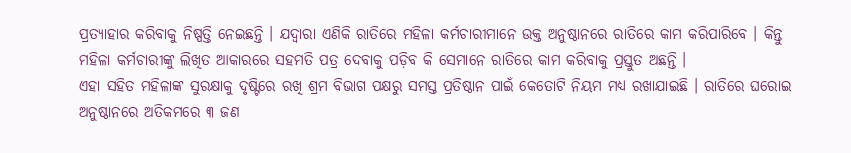ପ୍ରତ୍ୟାହାର କରିବାକୁ ନିଷ୍ପତ୍ତି ନେଇଛନ୍ତି । ଯଦ୍ୱାରା ଏଣିକି ରାତିରେ ମହିଳା କର୍ମଚାରୀମାନେ ଉକ୍ତ ଅନୁଷ୍ଠାନରେ ରାତିରେ କାମ କରିପାରିବେ । କିନ୍ତୁ ମହିଳା କର୍ମଚାରୀଙ୍କୁ ଲିଖିତ ଆକାରରେ ସହମତି ପତ୍ର ଦେବାକୁ ପଡ଼ିବ କି ସେମାନେ ରାତିରେ କାମ କରିବାକୁ ପ୍ରସ୍ତୁତ ଅଛନ୍ତି ।
ଏହା ସହିତ ମହିଳାଙ୍କ ସୁରକ୍ଷାକୁ ଦୃଷ୍ଟିରେ ରଖି ଶ୍ରମ ବିଭାଗ ପକ୍ଷରୁ ସମସ୍ତ ପ୍ରତିଷ୍ଠାନ ପାଇଁ କେତୋଟି ନିୟମ ମଧ୍ୟ ରଖାଯାଇଛି । ରାତିରେ ଘରୋଇ ଅନୁଷ୍ଠାନରେ ଅତିକମରେ ୩ ଜଣ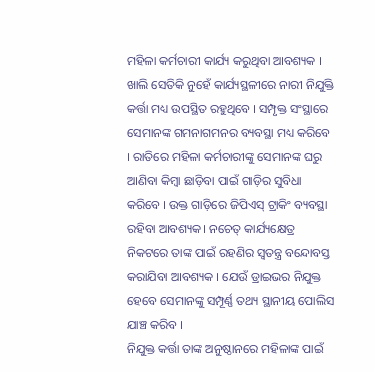ମହିଳା କର୍ମଚାରୀ କାର୍ଯ୍ୟ କରୁଥିବା ଆବଶ୍ୟକ । ଖାଲି ସେତିକି ନୁହେଁ କାର୍ଯ୍ୟସ୍ଥଳୀରେ ନାରୀ ନିଯୁକ୍ତି କର୍ତ୍ତା ମଧ୍ୟ ଉପସ୍ଥିତ ରହୁଥିବେ । ସମ୍ପୃକ୍ତ ସଂସ୍ଥାରେ ସେମାନଙ୍କ ଗମନାଗମନର ବ୍ୟବସ୍ଥା ମଧ୍ୟ କରିବେ । ରାତିରେ ମହିଳା କର୍ମଚାରୀଙ୍କୁ ସେମାନଙ୍କ ଘରୁ ଆଣିବା କିମ୍ବା ଛାଡ଼ିବା ପାଇଁ ଗାଡ଼ିର ସୁବିଧା କରିବେ । ଉକ୍ତ ଗାଡ଼ିରେ ଜିପିଏସ୍ ଟ୍ରାକିଂ ବ୍ୟବସ୍ଥା ରହିବା ଆବଶ୍ୟକ। ନଚେତ୍ କାର୍ଯ୍ୟକ୍ଷେତ୍ର ନିକଟରେ ତାଙ୍କ ପାଇଁ ରହଣିର ସ୍ୱତନ୍ତ୍ର ବନ୍ଦୋବସ୍ତ କରାଯିବା ଆବଶ୍ୟକ । ଯେଉଁ ଡ୍ରାଇଭର ନିଯୁକ୍ତ ହେବେ ସେମାନଙ୍କୁ ସମ୍ପୂର୍ଣ୍ଣ ତଥ୍ୟ ସ୍ଥାନୀୟ ପୋଲିସ ଯାଞ୍ଚ କରିବ ।
ନିଯୁକ୍ତ କର୍ତ୍ତା ତାଙ୍କ ଅନୁଷ୍ଠାନରେ ମହିଳାଙ୍କ ପାଇଁ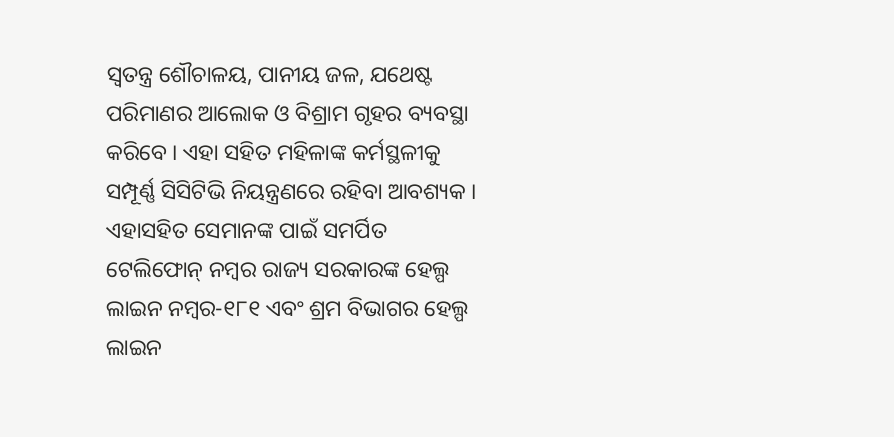ସ୍ୱତନ୍ତ୍ର ଶୌଚାଳୟ, ପାନୀୟ ଜଳ, ଯଥେଷ୍ଟ ପରିମାଣର ଆଲୋକ ଓ ବିଶ୍ରାମ ଗୃହର ବ୍ୟବସ୍ଥା କରିବେ । ଏହା ସହିତ ମହିଳାଙ୍କ କର୍ମସ୍ଥଳୀକୁ ସମ୍ପୂର୍ଣ୍ଣ ସିସିଟିଭି ନିୟନ୍ତ୍ରଣରେ ରହିବା ଆବଶ୍ୟକ । ଏହାସହିତ ସେମାନଙ୍କ ପାଇଁ ସମର୍ପିତ ଟେଲିଫୋନ୍ ନମ୍ବର ରାଜ୍ୟ ସରକାରଙ୍କ ହେଲ୍ପ ଲାଇନ ନମ୍ବର-୧୮୧ ଏବଂ ଶ୍ରମ ବିଭାଗର ହେଲ୍ପ ଲାଇନ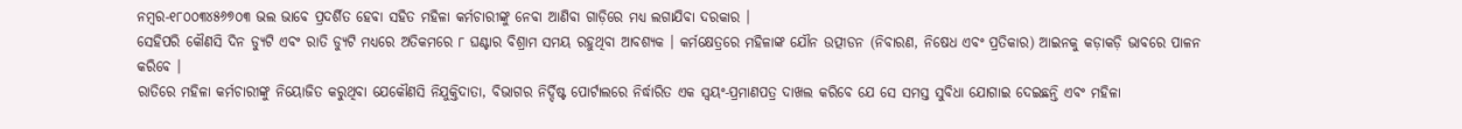ନମ୍ବର-୧୮୦୦୩୪୫୬୭୦୩ ଭଲ ଭାବେ ପ୍ରଦର୍ଶିତ ହେବା ସହିତ ମହିଳା କର୍ମଚାରୀଙ୍କୁ ନେବା ଆଣିବା ଗାଡ଼ିରେ ମଧ୍ୟ ଲଗାଯିବା ଦରକାର ।
ସେହିପରି କୌଣସି ଦିନ ଡ୍ୟୁଟି ଏବଂ ରାତି ଡ୍ୟୁଟି ମଧ୍ୟରେ ଅତିକମରେ ୮ ଘଣ୍ଟାର ବିଶ୍ରାମ ସମୟ ରହୁଥିବା ଆବଶ୍ୟକ । କର୍ମକ୍ଷେତ୍ରରେ ମହିଳାଙ୍କ ଯୌନ ଉତ୍ପୀଡନ (ନିବାରଣ, ନିଷେଧ ଏବଂ ପ୍ରତିକାର) ଆଇନକୁ କଡ଼ାକଡ଼ି ଭାବରେ ପାଳନ କରିବେ ।
ରାତିରେ ମହିଳା କର୍ମଚାରୀଙ୍କୁ ନିୟୋଜିତ କରୁଥିବା ଯେକୌଣସି ନିଯୁକ୍ତିଦାତା, ବିଭାଗର ନିର୍ଦ୍ଦିଷ୍ଟ ପୋର୍ଟାଲରେ ନିର୍ଦ୍ଧାରିତ ଏକ ସ୍ୱୟଂ-ପ୍ରମାଣପତ୍ର ଦାଖଲ କରିବେ ଯେ ସେ ସମସ୍ତ ସୁବିଧା ଯୋଗାଇ ଦେଇଛନ୍ତି ଏବଂ ମହିଳା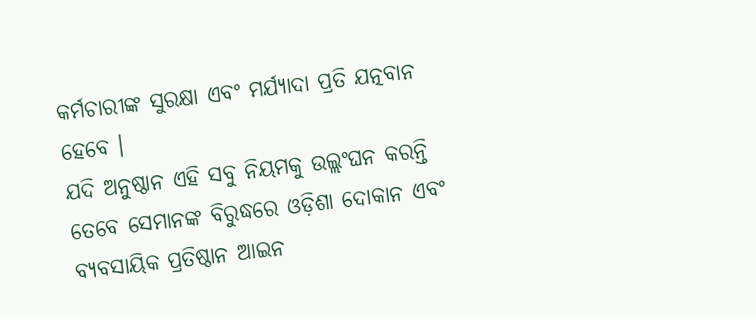କର୍ମଚାରୀଙ୍କ ସୁରକ୍ଷା ଏବଂ ମର୍ଯ୍ୟାଦା ପ୍ରତି ଯତ୍ନବାନ ହେବେ ।
ଯଦି ଅନୁଷ୍ଠାନ ଏହି ସବୁ ନିୟମକୁ ଉଲ୍ଲଂଘନ କରନ୍ତି ତେବେ ସେମାନଙ୍କ ବିରୁଦ୍ଧରେ ଓଡ଼ିଶା ଦୋକାନ ଏବଂ ବ୍ୟବସାୟିକ ପ୍ରତିଷ୍ଠାନ ଆଇନ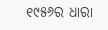୧୯୫୬ର ଧାରା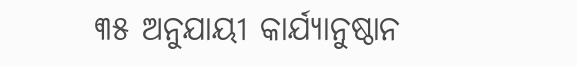୩୫ ଅନୁଯାୟୀ କାର୍ଯ୍ୟାନୁଷ୍ଠାନ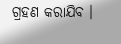ଗ୍ରହଣ କରାଯିବ ।